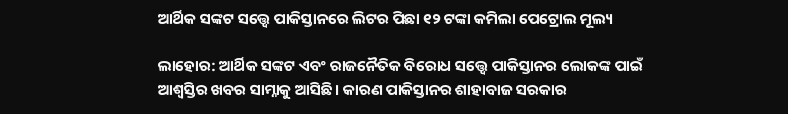ଆର୍ଥିକ ସଙ୍କଟ ସତ୍ତ୍ୱେ ପାକିସ୍ତାନରେ ଲିଟର ପିଛା ୧୨ ଟଙ୍କା କମିଲା ପେଟ୍ରୋଲ ମୂଲ୍ୟ

ଲାହୋର: ଆର୍ଥିକ ସଙ୍କଟ ଏବଂ ରାଜନୈତିକ ବିରୋଧ ସତ୍ତ୍ୱେ ପାକିସ୍ତାନର ଲୋକଙ୍କ ପାଇଁ ଆଶ୍ବସ୍ତିର ଖବର ସାମ୍ନାକୁ ଆସିଛି। କାରଣ ପାକିସ୍ତାନର ଶାହାବାଜ ସରକାର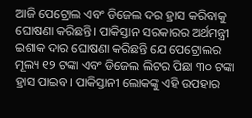ଆଜି ପେଟ୍ରୋଲ ଏବଂ ଡିଜେଲ ଦର ହ୍ରାସ କରିବାକୁ ଘୋଷଣା କରିଛନ୍ତି। ପାକିସ୍ତାନ ସରକାରର ଅର୍ଥମନ୍ତ୍ରୀ ଇଶାକ ଦାର ଘୋଷଣା କରିଛନ୍ତି ଯେ ପେଟ୍ରୋଲର ମୂଲ୍ୟ ୧୨ ଟଙ୍କା ଏବଂ ଡିଜେଲ ଲିଟର ପିଛା ୩୦ ଟଙ୍କା ହ୍ରାସ ପାଇବ। ପାକିସ୍ତାନୀ ଲୋକଙ୍କୁ ଏହି ଉପହାର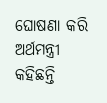ଘୋଷଣା କରି ଅର୍ଥମନ୍ତ୍ରୀ କହିଛନ୍ତି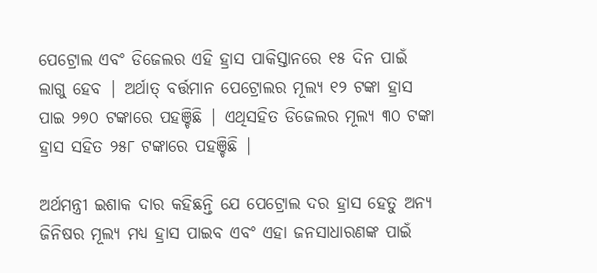ପେଟ୍ରୋଲ ଏବଂ ଡିଜେଲର ଏହି ହ୍ରାସ ପାକିସ୍ତାନରେ ୧୫ ଦିନ ପାଇଁ ଲାଗୁ ହେବ | ଅର୍ଥାତ୍ ବର୍ତ୍ତମାନ ପେଟ୍ରୋଲର ମୂଲ୍ୟ ୧୨ ଟଙ୍କା ହ୍ରାସ ପାଇ ୨୭୦ ଟଙ୍କାରେ ପହଞ୍ଚିଛି | ଏଥିସହିତ ଡିଜେଲର ମୂଲ୍ୟ ୩୦ ଟଙ୍କା ହ୍ରାସ ସହିତ ୨୫୮ ଟଙ୍କାରେ ପହଞ୍ଚିଛି |

ଅର୍ଥମନ୍ତ୍ରୀ ଇଶାକ ଦାର କହିଛନ୍ତି ଯେ ପେଟ୍ରୋଲ ଦର ହ୍ରାସ ହେତୁ ଅନ୍ୟ ଜିନିଷର ମୂଲ୍ୟ ମଧ୍ୟ ହ୍ରାସ ପାଇବ ଏବଂ ଏହା ଜନସାଧାରଣଙ୍କ ପାଇଁ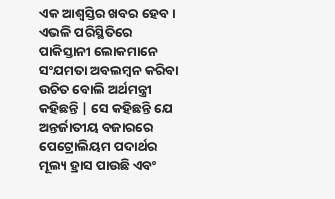ଏକ ଆଶ୍ବସ୍ତିର ଖବର ହେବ। ଏଭଳି ପରିସ୍ଥିତିରେ ପାକିସ୍ତାନୀ ଲୋକମାନେ ସଂଯମତା ଅବଲମ୍ବନ କରିବା ଉଚିତ ବୋଲି ଅର୍ଥମନ୍ତ୍ରୀ କହିଛନ୍ତି | ସେ କହିଛନ୍ତି ଯେ ଅନ୍ତର୍ଜାତୀୟ ବଜାରରେ ପେଟ୍ରୋଲିୟମ ପଦାର୍ଥର ମୂଲ୍ୟ ହ୍ରାସ ପାଉଛି ଏବଂ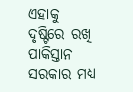ଏହାକୁ ଦୃଷ୍ଟିରେ ରଖି ପାକିସ୍ତାନ ସରକାର ମଧ୍ୟ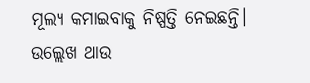ମୂଲ୍ୟ କମାଇବାକୁ ନିଷ୍ପତ୍ତି ନେଇଛନ୍ତି। ଉଲ୍ଲେଖ ଥାଉ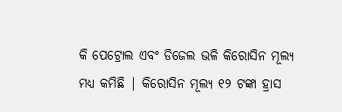କି ପେଟ୍ରୋଲ ଏବଂ ଡିଜେଲ ଭଳି କିରୋସିନ ମୂଲ୍ୟ ମଧ୍ୟ କମିଛି | କିରୋସିନ ମୂଲ୍ୟ ୧୨ ଟଙ୍କା ହ୍ରାସ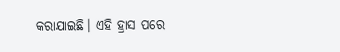କରାଯାଇଛି। ଏହି ହ୍ରାସ ପରେ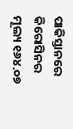ପାକିସ୍ତାନରେ କିରୋସିନର ମୂଲ୍ୟ ୧୬୪.୦୭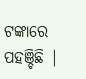ଟଙ୍କାରେ ପହଞ୍ଚିଛି |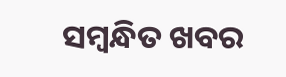ସମ୍ବନ୍ଧିତ ଖବର